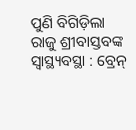ପୁଣି ବିଗିଡ଼ିଲା ରାଜୁ ଶ୍ରୀବାସ୍ତବଙ୍କ ସ୍ୱାସ୍ଥ୍ୟବସ୍ଥା : ବ୍ରେନ୍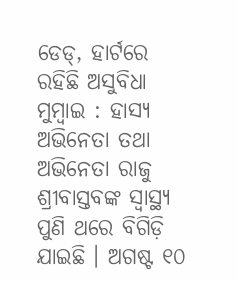ଡେଡ୍, ହାର୍ଟରେ ରହିଛି ଅସୁବିଧା
ମୁମ୍ବାଇ : ହାସ୍ୟ ଅଭିନେତା ତଥା ଅଭିନେତା ରାଜୁ ଶ୍ରୀବାସ୍ତବଙ୍କ ସ୍ୱାସ୍ଥ୍ୟ ପୁଣି ଥରେ ବିଗିଡ଼ି ଯାଇଛି । ଅଗଷ୍ଟ ୧୦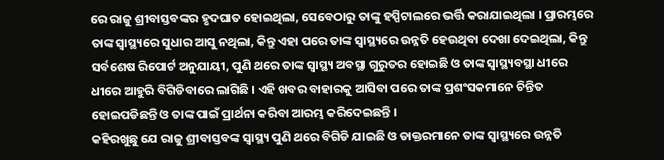ରେ ରାଜୁ ଶ୍ରୀବାସ୍ତବଙ୍କର ହୃଦଘାତ ହୋଇଥିଲା, ସେବେଠାରୁ ତାଙ୍କୁ ହସ୍ପିଟାଲରେ ଭର୍ତ୍ତି କରାଯାଇଥିଲା । ପ୍ରାରମ୍ଭରେ ତାଙ୍କ ସ୍ୱାସ୍ଥ୍ୟରେ ସୁଧାର ଆସୁ ନଥିଲା, କିନ୍ତୁ ଏହା ପରେ ତାଙ୍କ ସ୍ୱାସ୍ଥ୍ୟରେ ଉନ୍ନତି ହେଉଥିବା ଦେଖା ଦେଇଥିଲା, କିନ୍ତୁ ସର୍ବଶେଷ ରିପୋର୍ଟ ଅନୁଯାୟୀ, ପୁଣି ଥରେ ତାଙ୍କ ସ୍ୱାସ୍ଥ୍ୟ ଅବସ୍ଥା ଗୁରୁତର ହୋଇଛି ଓ ତାଙ୍କ ସ୍ୱାସ୍ଥ୍ୟବସ୍ଥା ଧୀରେ ଧୀରେ ଆହୁରି ବିଗିଡିବାରେ ଲାଗିଛି । ଏହି ଖବର ବାହାରକୁ ଆସିବା ପରେ ତାଙ୍କ ପ୍ରଶଂସକମାନେ ଚିନ୍ତିତ ହୋଇପଡିଛନ୍ତି ଓ ତାଙ୍କ ପାଇଁ ପ୍ରାର୍ଥନା କରିବା ଆରମ୍ଭ କରିଦେଇଛନ୍ତି ।
କହିରଖୁଛୁ ଯେ ରାଜୁ ଶ୍ରୀବାସ୍ତବଙ୍କ ସ୍ୱାସ୍ଥ୍ୟ ପୁଣି ଥରେ ବିଗିଡି ଯାଇଛି ଓ ଡାକ୍ତରମାନେ ତାଙ୍କ ସ୍ୱାସ୍ଥ୍ୟରେ ଉନ୍ନତି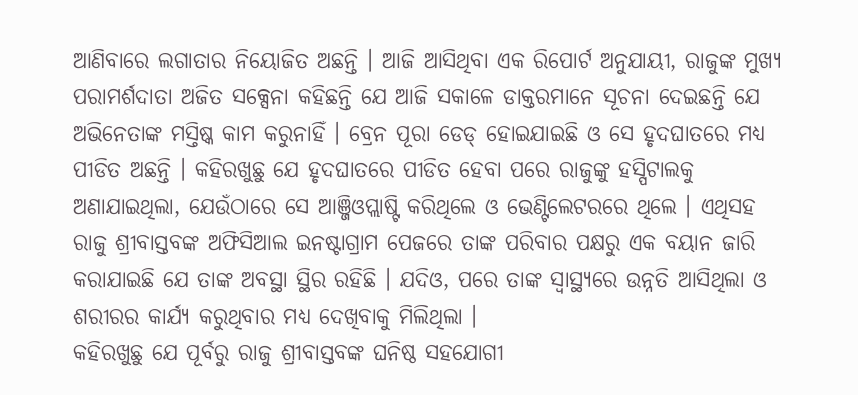ଆଣିବାରେ ଲଗାତାର ନିୟୋଜିତ ଅଛନ୍ତି । ଆଜି ଆସିଥିବା ଏକ ରିପୋର୍ଟ ଅନୁଯାୟୀ, ରାଜୁଙ୍କ ମୁଖ୍ୟ ପରାମର୍ଶଦାତା ଅଜିତ ସକ୍ସେନା କହିଛନ୍ତି ଯେ ଆଜି ସକାଳେ ଡାକ୍ତରମାନେ ସୂଚନା ଦେଇଛନ୍ତି ଯେ ଅଭିନେତାଙ୍କ ମସ୍ତିଷ୍କ କାମ କରୁନାହିଁ । ବ୍ରେନ ପୂରା ଡେଡ୍ ହୋଇଯାଇଛି ଓ ସେ ହୃଦଘାତରେ ମଧ୍ୟ ପୀଡିତ ଅଛନ୍ତି । କହିରଖୁଛୁ ଯେ ହୃଦଘାତରେ ପୀଡିତ ହେବା ପରେ ରାଜୁଙ୍କୁ ହସ୍ପିଟାଲକୁ ଅଣାଯାଇଥିଲା, ଯେଉଁଠାରେ ସେ ଆଞ୍ଜିଓପ୍ଲାଷ୍ଟି କରିଥିଲେ ଓ ଭେଣ୍ଟିଲେଟରରେ ଥିଲେ । ଏଥିସହ ରାଜୁ ଶ୍ରୀବାସ୍ତବଙ୍କ ଅଫିସିଆଲ ଇନଷ୍ଟାଗ୍ରାମ ପେଜରେ ତାଙ୍କ ପରିବାର ପକ୍ଷରୁ ଏକ ବୟାନ ଜାରି କରାଯାଇଛି ଯେ ତାଙ୍କ ଅବସ୍ଥା ସ୍ଥିର ରହିଛି । ଯଦିଓ, ପରେ ତାଙ୍କ ସ୍ୱାସ୍ଥ୍ୟରେ ଉନ୍ନତି ଆସିଥିଲା ଓ ଶରୀରର କାର୍ଯ୍ୟ କରୁଥିବାର ମଧ୍ୟ ଦେଖିବାକୁ ମିଲିଥିଲା ।
କହିରଖୁଛୁ ଯେ ପୂର୍ବରୁ ରାଜୁ ଶ୍ରୀବାସ୍ତବଙ୍କ ଘନିଷ୍ଠ ସହଯୋଗୀ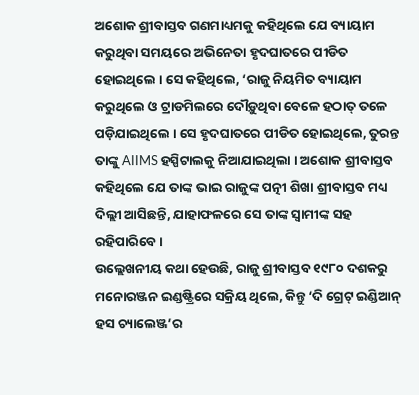ଅଶୋକ ଶ୍ରୀବାସ୍ତବ ଗଣମାଧ୍ୟମକୁ କହିଥିଲେ ଯେ ବ୍ୟାୟାମ କରୁଥିବା ସମୟରେ ଅଭିନେତା ହୃଦଘାତରେ ପୀଡିତ ହୋଇଥିଲେ । ସେ କହିଥିଲେ, ‘ରାଜୁ ନିୟମିତ ବ୍ୟାୟାମ କରୁଥିଲେ ଓ ଟ୍ରାଡମିଲରେ ଦୌଡ଼ୁଥିବା ବେଳେ ହଠାତ୍ ତଳେ ପଡ଼ିଯାଇଥିଲେ । ସେ ହୃଦଘାତରେ ପୀଡିତ ହୋଇଥିଲେ, ତୁରନ୍ତ ତାଙ୍କୁ AIIMS ହସ୍ପିଟାଲକୁ ନିଆଯାଇଥିଲା । ଅଶୋକ ଶ୍ରୀବାସ୍ତବ କହିଥିଲେ ଯେ ତାଙ୍କ ଭାଇ ରାଜୁଙ୍କ ପତ୍ନୀ ଶିଖା ଶ୍ରୀବାସ୍ତବ ମଧ୍ୟ ଦିଲ୍ଲୀ ଆସିଛନ୍ତି, ଯାହାଫଳରେ ସେ ତାଙ୍କ ସ୍ୱାମୀଙ୍କ ସହ ରହିପାରିବେ ।
ଉଲ୍ଲେଖନୀୟ କଥା ହେଉଛି, ରାଜୁ ଶ୍ରୀବାସ୍ତବ ୧୯୮୦ ଦଶକରୁ ମନୋରଞ୍ଜନ ଇଣ୍ଡଷ୍ଟ୍ରିରେ ସକ୍ରିୟ ଥିଲେ, କିନ୍ତୁ ‘ଦି ଗ୍ରେଟ୍ ଇଣ୍ଡିଆନ୍ ହସ ଚ୍ୟାଲେଞ୍ଜ’ର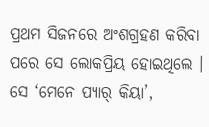ପ୍ରଥମ ସିଜନରେ ଅଂଶଗ୍ରହଣ କରିବା ପରେ ସେ ଲୋକପ୍ରିୟ ହୋଇଥିଲେ । ସେ ‘ମେନେ ପ୍ୟାର୍ କିୟା’,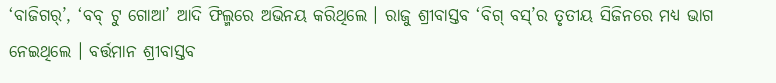‘ବାଜିଗର୍’, ‘ବବ୍ ଟୁ ଗୋଆ’ ଆଦି ଫିଲ୍ମରେ ଅଭିନୟ କରିଥିଲେ । ରାଜୁ ଶ୍ରୀବାସ୍ତବ ‘ବିଗ୍ ବସ୍’ର ତୃତୀୟ ସିଜିନରେ ମଧ୍ୟ ଭାଗ ନେଇଥିଲେ । ବର୍ତ୍ତମାନ ଶ୍ରୀବାସ୍ତବ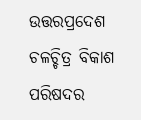ଉତ୍ତରପ୍ରଦେଶ ଚଳଚ୍ଚିତ୍ର ବିକାଶ ପରିଷଦର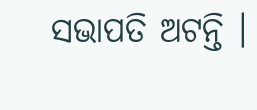ସଭାପତି ଅଟନ୍ତି ।